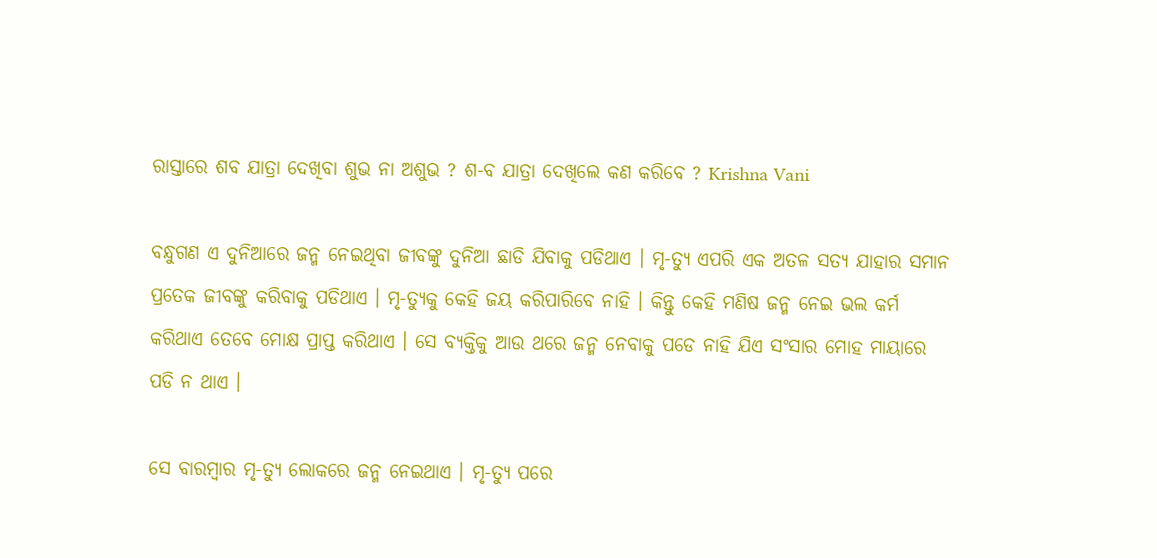ରାସ୍ତାରେ ଶବ ଯାତ୍ରା ଦେଖିବା ଶୁଭ ନା ଅଶୁଭ ? ଶ-ବ ଯାତ୍ରା ଦେଖିଲେ କଣ କରିବେ ? Krishna Vani

ବନ୍ଧୁଗଣ ଏ ଦୁନିଆରେ ଜନ୍ମ ନେଇଥିବା ଜୀବଙ୍କୁ ଦୁନିଆ ଛାଡି ଯିବାକୁ ପଡିଥାଏ । ମୃ-ତ୍ୟୁ ଏପରି ଏକ ଅତଳ ସତ୍ୟ ଯାହାର ସମାନ ପ୍ରତେକ ଜୀବଙ୍କୁ କରିବାକୁ ପଡିଥାଏ । ମୃ-ତ୍ୟୁକୁ କେହି ଜୟ କରିପାରିବେ ନାହି । କିନ୍ତୁ କେହି ମଣିଷ ଜନ୍ମ ନେଇ ଭଲ କର୍ମ କରିଥାଏ ତେବେ ମୋକ୍ଷ ପ୍ରାପ୍ତ କରିଥାଏ । ସେ ବ୍ୟକ୍ତିକୁ ଆଉ ଥରେ ଜନ୍ମ ନେବାକୁ ପଡେ ନାହି ଯିଏ ସଂସାର ମୋହ ମାୟାରେ ପଡି ନ ଥାଏ ।

ସେ ବାରମ୍ବାର ମୃ-ତ୍ୟୁ ଲୋକରେ ଜନ୍ମ ନେଇଥାଏ । ମୃ-ତ୍ୟୁ ପରେ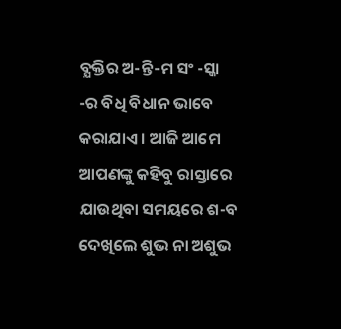ବ୍ଯକ୍ତିର ଅ-ନ୍ତି-ମ ସଂ -ସ୍କା -ର ବିଧି ବିଧାନ ଭାବେ କରାଯାଏ । ଆଜି ଆମେ ଆପଣଙ୍କୁ କହିବୁ ରାସ୍ତାରେ ଯାଉଥିବା ସମୟରେ ଶ-ବ ଦେଖିଲେ ଶୁଭ ନା ଅଶୁଭ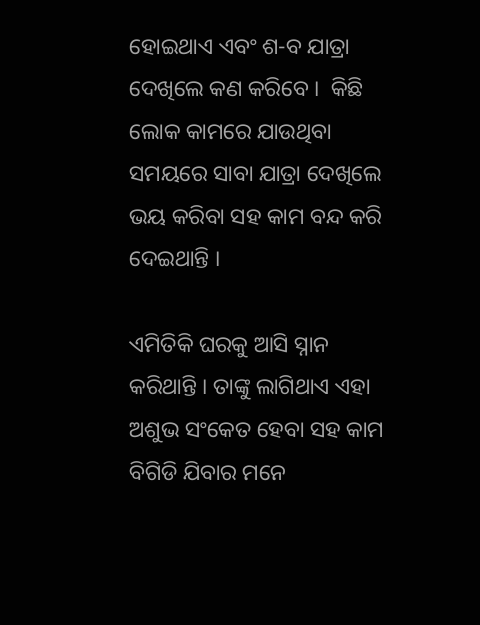ହୋଇଥାଏ ଏବଂ ଶ-ବ ଯାତ୍ରା ଦେଖିଲେ କଣ କରିବେ ।  କିଛି ଲୋକ କାମରେ ଯାଉଥିବା ସମୟରେ ସାବା ଯାତ୍ରା ଦେଖିଲେ ଭୟ କରିବା ସହ କାମ ବନ୍ଦ କରି ଦେଇଥାନ୍ତି ।

ଏମିତିକି ଘରକୁ ଆସି ସ୍ନାନ କରିଥାନ୍ତି । ତାଙ୍କୁ ଲାଗିଥାଏ ଏହା ଅଶୁଭ ସଂକେତ ହେବା ସହ କାମ ବିଗିଡି ଯିବାର ମନେ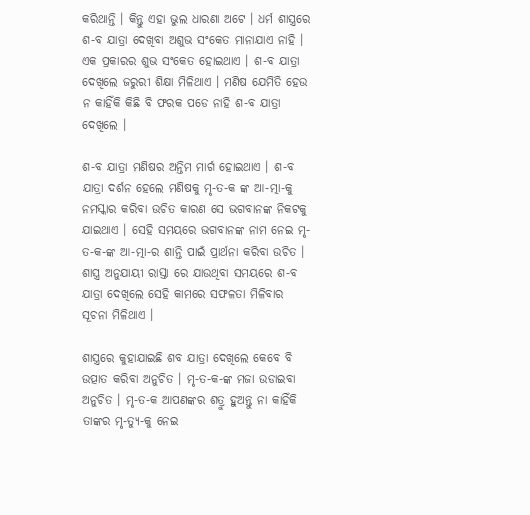କରିଥାନ୍ତି । କିନ୍ତୁ ଏହା ଭୁଲ ଧାରଣା ଅଟେ । ଧର୍ମ ଶାସ୍ତ୍ରରେ ଶ-ବ ଯାତ୍ରା ଦେଖିବା ଅଶୁଭ ସଂକେତ ମାନାଯାଏ ନାହି । ଏକ ପ୍ରକାରର ଶୁଭ ସଂକେତ ହୋଇଥାଏ । ଶ-ବ ଯାତ୍ରା ଦେଖିଲେ ଜରୁରୀ ଶିକ୍ଷା ମିଳିଥାଏ । ମଣିଷ ଯେମିତି ହେଉ ନ କାହିଁକି କିଛି ବି ଫରକ ପଡେ ନାହି ଶ-ବ ଯାତ୍ରା ଦେଖିଲେ ।

ଶ-ବ ଯାତ୍ରା ମଣିଷର ଅନ୍ତିମ ମାର୍ଗ ହୋଇଥାଏ । ଶ-ବ ଯାତ୍ରା ଦର୍ଶନ ହେଲେ ମଣିଷକୁ ମୃ-ତ-କ ଙ୍କ ଆ-ତ୍ମା-କୁ ନମସ୍କାର କରିବା ଉଚିତ କାରଣ ସେ ଭଗବାନଙ୍କ ନିକଟକୁ ଯାଇଥାଏ । ସେହି ସମୟରେ ଭଗବାନଙ୍କ ନାମ ନେଇ ମୃ-ତ-କ-ଙ୍କ ଆ-ତ୍ମା-ର ଶାନ୍ତି ପାଇଁ ପ୍ରାର୍ଥନା କରିବା ଉଚିତ । ଶାସ୍ତ୍ର ଅନୁଯାୟୀ ରାସ୍ତା ରେ ଯାଉଥିବା ସମୟରେ ଶ-ବ ଯାତ୍ରା ଦେଖିଲେ ସେହି କାମରେ ସଫଳତା ମିଳିବାର ସୂଚନା ମିଳିଥାଏ ।

ଶାସ୍ତ୍ରରେ କୁହାଯାଇଛି ଶବ ଯାତ୍ରା ଦେଖିଲେ କେବେ ବି ଉତ୍ପାତ କରିବା ଅନୁଚିତ । ମୃ-ତ-କ-ଙ୍କ ମଜା ଉଡାଇବା ଅନୁଚିତ । ମୃ-ତ-କ ଆପଣଙ୍କର ଶତ୍ରୁ ହୁଅନ୍ତୁ ନା କାହିଁକି ତାଙ୍କର ମୃ-ତ୍ୟୁ-କୁ ନେଇ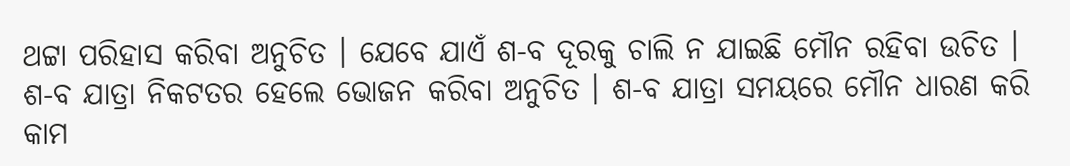ଥଟ୍ଟା ପରିହାସ କରିବା ଅନୁଚିତ । ଯେବେ ଯାଏଁ ଶ-ବ ଦୂରକୁ ଚାଲି ନ ଯାଇଛି ମୌନ ରହିବା ଉଚିତ । ଶ-ବ ଯାତ୍ରା ନିକଟତର ହେଲେ ଭୋଜନ କରିବା ଅନୁଚିତ । ଶ-ବ ଯାତ୍ରା ସମୟରେ ମୌନ ଧାରଣ କରି କାମ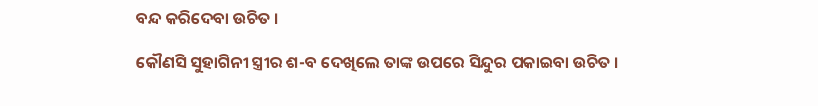ବନ୍ଦ କରିଦେବା ଉଚିତ ।

କୌଣସି ସୁହାଗିନୀ ସ୍ତ୍ରୀର ଶ-ବ ଦେଖିଲେ ତାଙ୍କ ଉପରେ ସିନ୍ଦୁର ପକାଇବା ଉଚିତ ।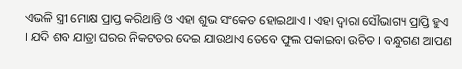ଏଭଳି ସ୍ତ୍ରୀ ମୋକ୍ଷ ପ୍ରାପ୍ତ କରିଥାନ୍ତି ଓ ଏହା ଶୁଭ ସଂକେତ ହୋଇଥାଏ । ଏହା ଦ୍ଵାରା ସୌଭାଗ୍ୟ ପ୍ରାପ୍ତି ହୁଏ । ଯଦି ଶବ ଯାତ୍ରା ଘରର ନିକଟତର ଦେଇ ଯାଉଥାଏ ତେବେ ଫୁଲ ପକାଇବା ଉଚିତ । ବନ୍ଧୁଗଣ ଆପଣ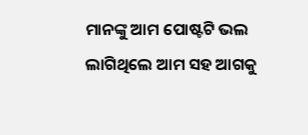ମାନଙ୍କୁ ଆମ ପୋଷ୍ଟଟି ଭଲ ଲାଗିଥିଲେ ଆମ ସହ ଆଗକୁ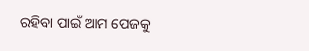ରହିବା ପାଇଁ ଆମ ପେଜକୁ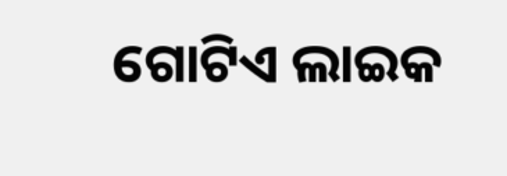ଗୋଟିଏ ଲାଇକ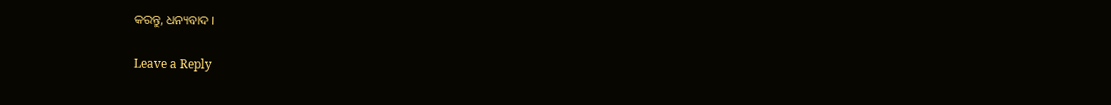କରନ୍ତୁ, ଧନ୍ୟବାଦ ।

Leave a Reply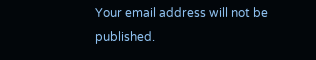Your email address will not be published.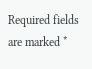Required fields are marked *